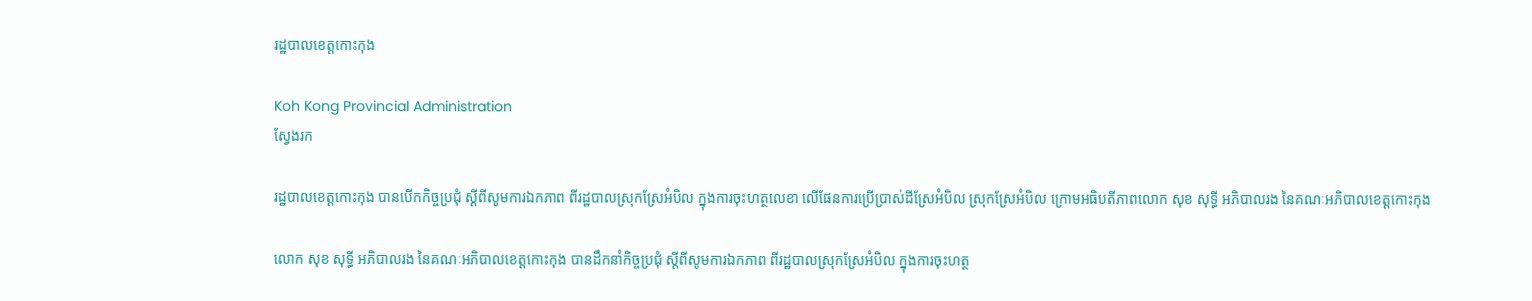រដ្ឋបាលខេត្តកោះកុង

Koh Kong Provincial Administration
ស្វែងរក

រដ្ឋបាលខេត្តកោះកុង បានបើកកិច្ចប្រជុំ ស្តីពីសូមការឯកភាព ពីរដ្ឋបាលស្រុកស្រែអំបិល ក្នុងការចុះហត្ថលេខា លើផែនការប្រើប្រាស់ដីស្រែអំបិល ស្រុកស្រែអំបិល ក្រោមអធិបតីភាពលោក សុខ សុទ្ធី អភិបាលរង នៃគណៈអភិបាលខេត្តកោះកុង

លោក សុខ សុទ្ធី អភិបាលរង នៃគណៈអភិបាលខេត្តកោះកុង បានដឹកនាំកិច្ចប្រជុំ ស្តីពីសូមការឯកភាព ពីរដ្ឋបាលស្រុកស្រែអំបិល ក្នុងការចុះហត្ថ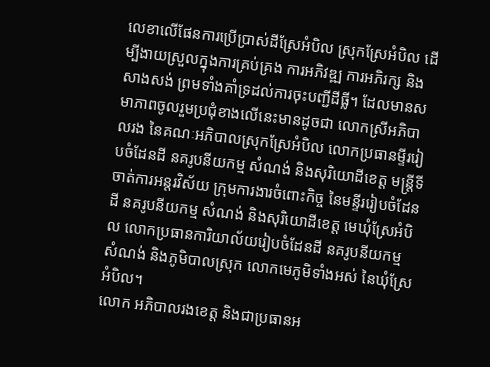លេខាលើផែនការប្រើប្រាស់ដីស្រែអំបិល ស្រុកស្រែអំបិល ដើម្បីងាយស្រួលក្នុងការគ្រប់គ្រង ការអភិវឌ្ឍ ការអភិរក្ស និងសាងសង់ ព្រមទាំងគាំទ្រដល់ការចុះបញ្ជីដីធ្លី។ ដែលមានសមាភាពចូលរួមប្រជុំខាងលើនេះមានដូចជា លោកស្រីអភិបាលរង នៃគណៈអភិបាលស្រុកស្រែអំបិល លោកប្រធានម្ទីររៀបចំដែនដី នគរូបនីយកម្ម សំណង់ និងសុរិយោដីខេត្ត មន្រ្តីទីចាត់ការអន្តរវិស័យ ក្រុមការងារចំពោះកិច្ច នៃមន្ទីររៀបចំដែនដី នគរូបនីយកម្ម សំណង់ និងសុរិយោដីខេត្ត មេឃុំស្រែអំបិល លោកប្រធានការិយាល័យរៀបចំដែនដី នគរូបនីយកម្ម សំណង់ និងភូមិបាលស្រុក លោកមេភូមិទាំងអស់ នៃឃុំស្រែអំបិល។
លោក អភិបាលរងខេត្ត និងជាប្រធានអ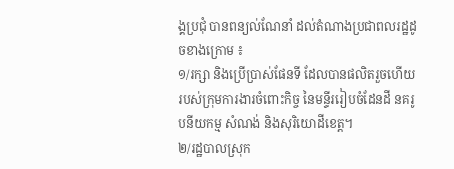ង្គប្រជុំ បានពន្យល់ណែនាំ ដល់តំណាងប្រជាពលរដ្ឋដូចខាងក្រោម ៖
១/រក្សា និងប្រើប្រាស់ផែនទី ដែលបានផលិតរួចហើយរបស់ក្រុមការងារចំពោះកិច្ច នៃមន្ទីររៀបចំដែនដី នគរូបនីយកម្ម សំណង់ និងសុរិយោដីខេត្ត។
២/រដ្ឋបាលស្រុក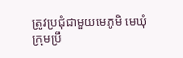ត្រូវប្រជុំជាមួយមេភូមិ មេឃុំ ក្រុមប្រឹ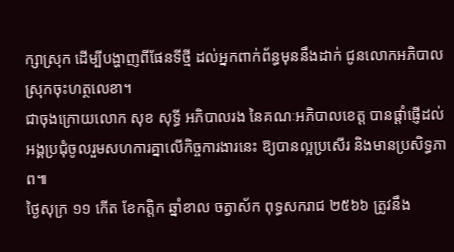ក្សាស្រុក ដើម្បីបង្ហាញពីផែនទីថ្មី ដល់អ្នកពាក់ព័ន្ធមុននឹងដាក់ ជូនលោកអភិបាលស្រុកចុះហត្ថលេខា។
ជាចុងក្រោយលោក សុខ សុទ្ធី អភិបាលរង នៃគណៈអភិបាលខេត្ត បានផ្តាំផ្ញើដល់អង្គប្រជុំចូលរួមសហការគ្នាលើកិច្ចការងារនេះ ឱ្យបានល្អប្រសើរ និងមានប្រសិទ្ធភាព៕
ថ្ងៃសុក្រ ១១ កើត ខែកត្តិក ឆ្នាំខាល ចត្វាស័ក ពុទ្ធសករាជ ២៥៦៦ ត្រូវនឹង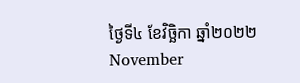ថ្ងៃទី៤ ខែវិច្ឆិកា ឆ្នាំ២០២២ November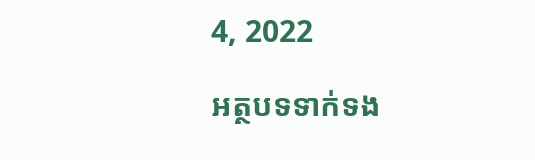4, 2022

អត្ថបទទាក់ទង